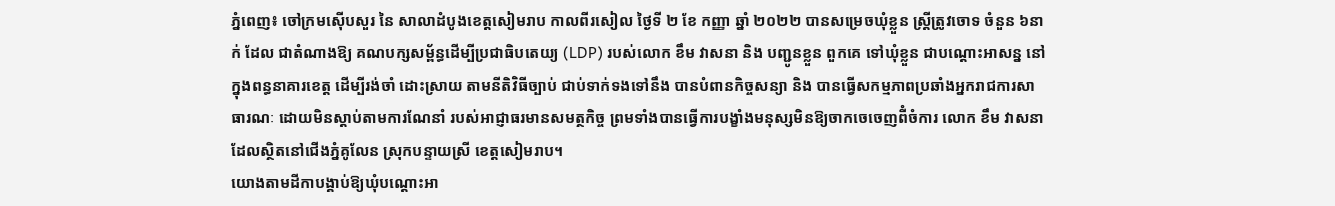ភ្នំពេញ៖ ចៅក្រមស៊ើបសួរ នៃ សាលាដំបូងខេត្តសៀមរាប កាលពីរសៀល ថ្ងៃទី ២ ខែ កញ្ញា ឆ្នាំ ២០២២ បានសម្រេចឃុំខ្លួន ស្តី្រត្រូវចោទ ចំនួន ៦នាក់ ដែល ជាតំណាងឱ្យ គណបក្សសម្ព័ន្ធដើម្បីប្រជាធិបតេយ្យ (LDP) របស់លោក ខឹម វាសនា និង បញ្ជូនខ្លួន ពួកគេ ទៅឃុំខ្លួន ជាបណ្តោះអាសន្ន នៅក្នុងពន្ធនាគារខេត្ត ដើម្បីរង់ចាំ ដោះស្រាយ តាមនីតិវិធីច្បាប់ ជាប់ទាក់ទងទៅនឹង បានបំពានកិច្ចសន្យា និង បានធ្វើសកម្មភាពប្រឆាំងអ្នករាជការសាធារណៈ ដោយមិនស្ដាប់តាមការណែនាំ របស់អាជ្ញាធរមានសមត្ថកិច្ច ព្រមទាំងបានធ្វើការបង្ខាំងមនុស្សមិនឱ្យចាកចេចេញពីំចំការ លោក ខឹម វាសនា ដែលស្ថិតនៅជើងភ្នំគូលែន ស្រុកបន្ទាយស្រី ខេត្តសៀមរាប។
យោងតាមដីកាបង្គាប់ឱ្យឃុំបណ្តោះអា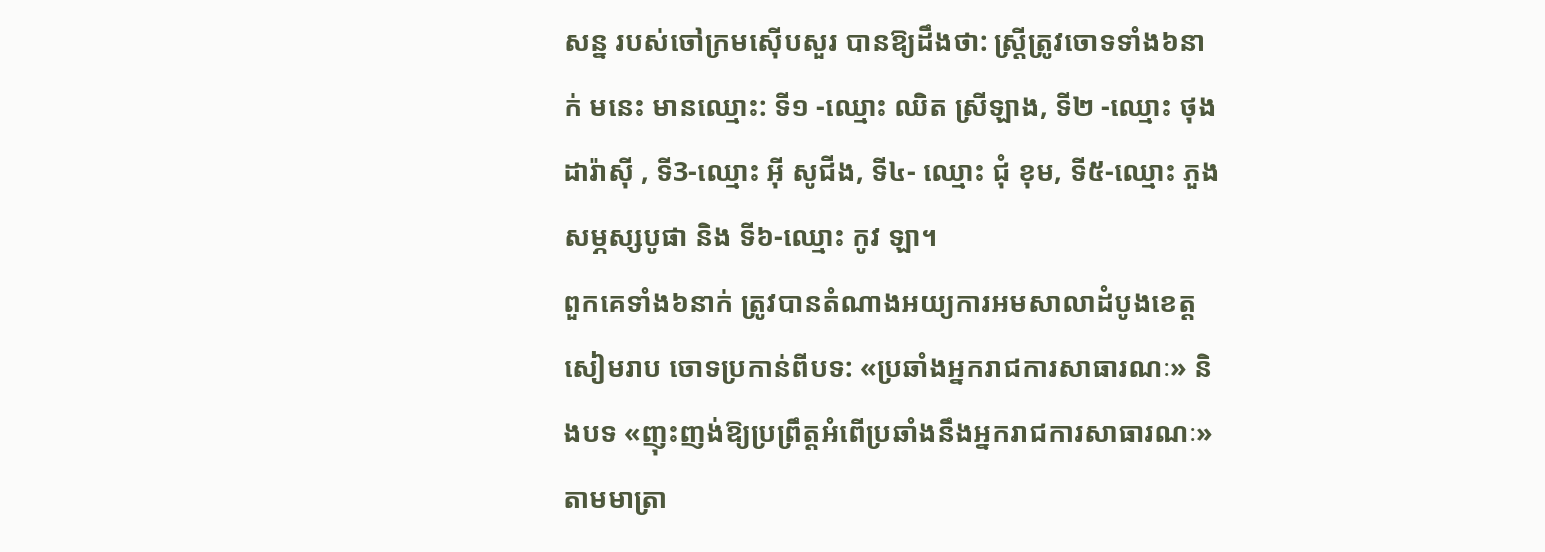សន្ន របស់ចៅក្រមស៊ើបសួរ បានឱ្យដឹងថា: ស្រី្តត្រូវចោទទាំង៦នាក់ មនេះ មានឈ្មោះ: ទី១ -ឈ្មោះ ឈិត ស្រីឡាង, ទី២ -ឈ្មោះ ថុង ដារ៉ាស៊ី , ទី3-ឈ្មោះ អ៊ី សូជីង, ទី៤- ឈ្មោះ ជុំ ខុម, ទី៥-ឈ្មោះ ភួង សម្ភស្សបូផា និង ទី៦-ឈ្មោះ កូវ ឡា។
ពួកគេទាំង៦នាក់ ត្រូវបានតំណាងអយ្យការអមសាលាដំបូងខេត្តសៀមរាប ចោទប្រកាន់ពីបទ: «ប្រឆាំងអ្នករាជការសាធារណៈ» និងបទ «ញុះញង់ឱ្យប្រព្រឹត្តអំពើប្រឆាំងនឹងអ្នករាជការសាធារណៈ» តាមមាត្រា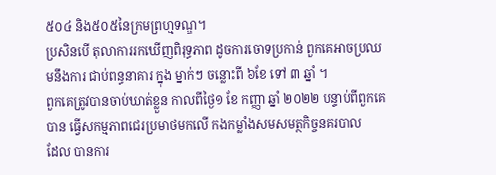៥០៤ និង៥០៥នៃក្រមព្រហ្មទណ្ឌ។
ប្រសិនបើ តុលាការរកឃើញពិរុទ្ធភាព ដូចការចោទប្រកាន់ ពួកគេអាចប្រឈមនឹងការ ជាប់ពន្ធនាគារ ក្នុង ម្នាក់ៗ ចន្លោះពី ៦ខែ ទៅ ៣ ឆ្នាំ ។
ពួកគេត្រូវបានចាប់ឃាត់ខ្លួន កាលពីថ្ងៃ១ ខែ កញ្ញា ឆ្នាំ ២០២២ បន្ទាប់ពីពួកគេបាន ធ្វើសកម្មភាពជេរប្រមាថមកលើ កងកម្លាំងសមសមត្ថកិច្ចនគរបាល
ដែល បានការ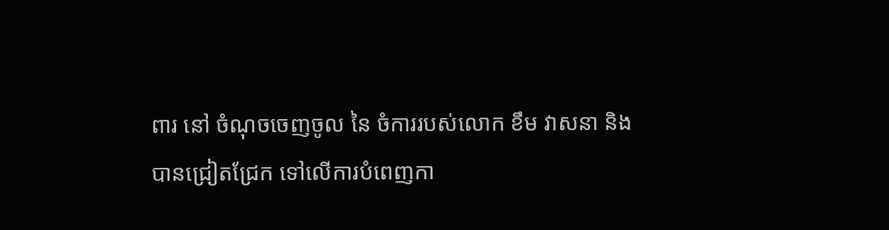ពារ នៅ ចំណុចចេញចូល នៃ ចំការរបស់លោក ខឹម វាសនា និង បានជ្រៀតជ្រែក ទៅលើការបំពេញកា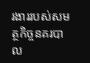រងាររបស់សមត្ថកិច្ចនគរបាល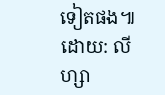ទៀតផង៕ដោយ: លីហ្សា